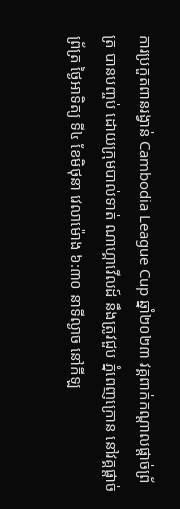ការប្រកួតពានរង្វាន់ Cambodia League Cup ឆ្នាំ២០២៣ វគ្គពាក់កណ្តាលផ្តាច់ព្រ័ត្រ បានបញ្ចប់ ដោយក្រុមបាល់ទាត់ ណាហ្គាវើលដ៍ នឹងត្រូវជួប ភ្នំពេញក្រោន នៅវគ្គផ្តាច់ព្រ័ត្រ ថ្ងៃអាទិត្យ ទី៤ ខែមិថុនា វេលាម៉ោង ៦:៣០ នាទីល្ងាច នៅកីឡ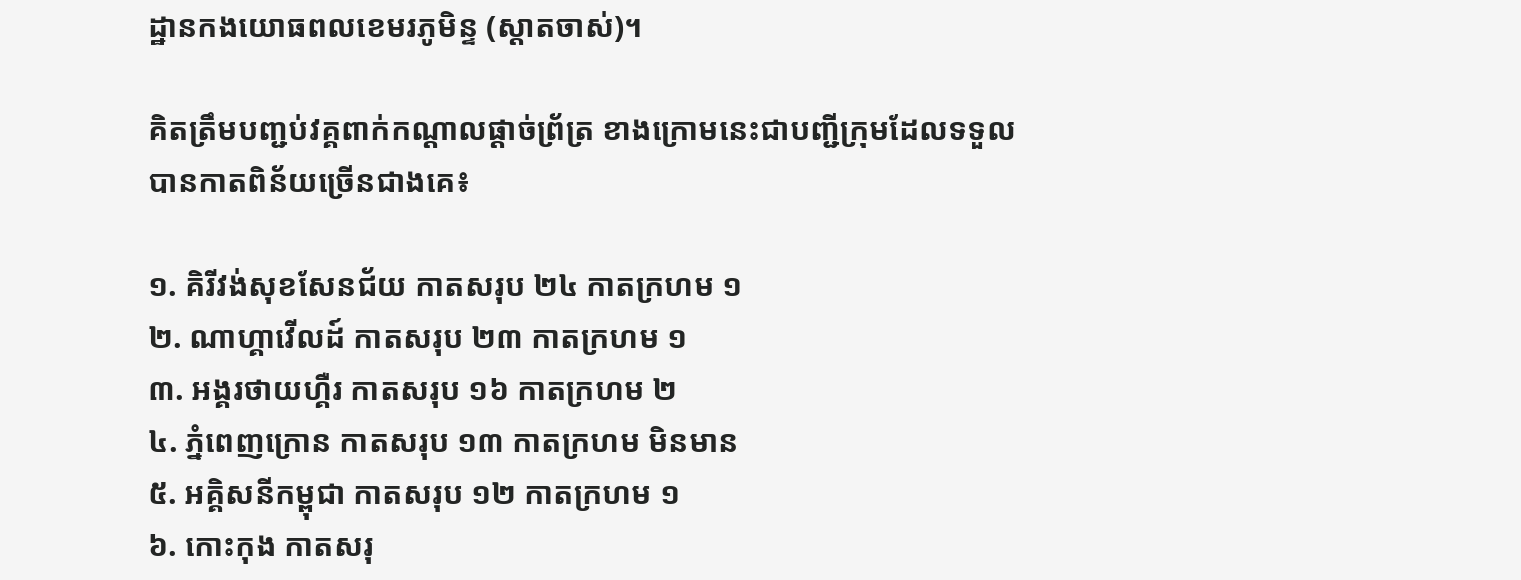ដ្ឋានកងយោធពលខេមរភូមិន្ទ (ស្តាតចាស់)។

គិតត្រឹមបញ្ជប់វគ្គពាក់កណ្ដាលផ្ដាច់ព្រ័ត្រ ខាងក្រោមនេះជាបញ្ជីក្រុមដែលទទួលបានកាតពិន័យច្រើនជាងគេ៖

១. គិរីវង់សុខសែនជ័យ កាតសរុប ២៤ កាតក្រហម ១
២. ណាហ្គាវើលដ៍ កាតសរុប ២៣ កាតក្រហម ១
៣. អង្គរថាយហ្គឺរ កាតសរុប ១៦ កាតក្រហម ២
៤. ភ្នំពេញក្រោន កាតសរុប ១៣ កាតក្រហម មិនមាន
៥. អគ្គិសនីកម្ពុជា កាតសរុប ១២ កាតក្រហម ១
៦. កោះកុង កាតសរុ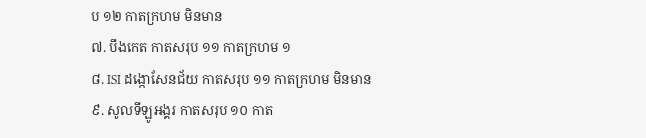ប ១២ កាតក្រហម មិនមាន
៧. បឹងកេត កាតសរុប ១១ កាតក្រហម ១
៨. ISI ដង្កោសែនជ័យ កាតសរុប ១១ កាតក្រហម មិនមាន
៩. សូលទីឡូអង្គរ កាតសរុប ១០ កាត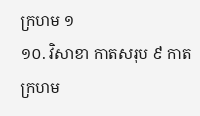ក្រហម ១
១០. វិសាខា កាតសរុប ៩ កាតក្រហម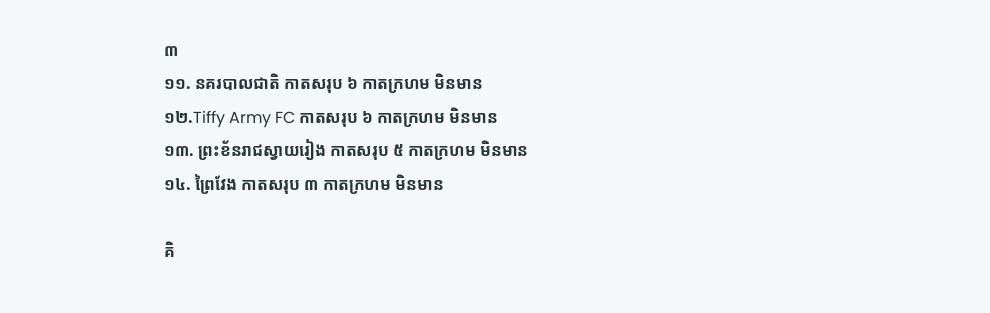៣
១១. នគរបាលជាតិ កាតសរុប ៦ កាតក្រហម មិនមាន
១២.Tiffy Army FC កាតសរុប ៦ កាតក្រហម មិនមាន
១៣. ព្រះខ័នរាជស្វាយរៀង កាតសរុប ៥ កាតក្រហម មិនមាន
១៤. ព្រៃវែង កាតសរុប ៣ កាតក្រហម មិនមាន

គិ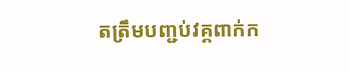តត្រឹមបញ្ជប់វគ្គពាក់ក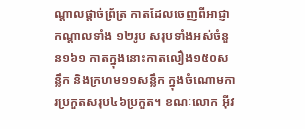ណ្ដាលផ្ដាច់ព្រ័ត្រ កាតដែលចេញពីអាជ្ញាកណ្តាលទាំង ១២រូប សរុបទាំងអស់ចំនួន១៦១ កាតក្នុងនោះកាតលឿង១៥០សន្លឹក និងក្រហម១១សន្លឹក ក្នុងចំណោមការប្រកួតសរុប៤៦ប្រកួត។ ខណៈលោក អ៊ីវ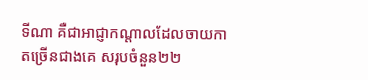ទីណា គឺជាអាជ្ញាកណ្តាលដែលចាយកាតច្រើនជាងគេ សរុបចំនួន២២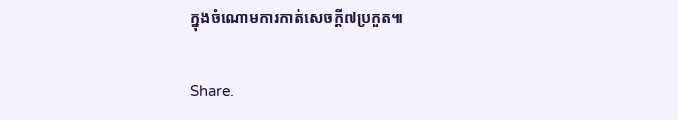ក្នុងចំណោមការកាត់សេចក្តី៧ប្រកួត៕

Share.